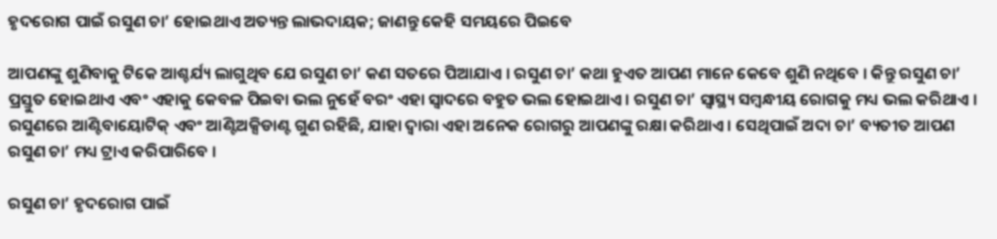ହୃଦରୋଗ ପାଇଁ ରସୁଣ ଚା’ ହୋଇଥାଏ ଅତ୍ୟନ୍ତ ଲାଭଦାୟକ; ଜାଣନ୍ତୁ କେହି ସମୟରେ ପିଇବେ

ଆପଣଙ୍କୁ ଶୁଣିବାକୁ ଟିକେ ଆଶ୍ଚର୍ଯ୍ୟ ଲାଗୁଥିବ ଯେ ରସୁଣ ଚା’ କଣ ସତରେ ପିଆଯାଏ । ରସୁଣ ଚା’ କଥା ହୁଏତ ଆପଣ ମାନେ କେବେ ଶୁଣି ନଥିବେ । କିନ୍ତୁ ରସୁଣ ଚା’ ପ୍ରସ୍ତୁତ ହୋଇଥାଏ ଏବଂ ଏହାକୁ କେବଳ ପିଇବା ଭଲ ନୁହେଁ ବରଂ ଏହା ସ୍ୱାଦରେ ବହୁତ ଭଲ ହୋଇଥାଏ । ରସୁଣ ଚା’ ସ୍ୱାସ୍ଥ୍ୟ ସମ୍ବନ୍ଧୀୟ ରୋଗକୁ ମଧ୍ୟ ଭଲ କରିଥାଏ । ରସୁଣରେ ଆଣ୍ଟିବାୟୋଟିକ୍ ଏବଂ ଆଣ୍ଟିଅକ୍ସିଡାଣ୍ଟ ଗୁଣ ରହିଛି, ଯାହା ଦ୍ୱାରା ଏହା ଅନେକ ରୋଗରୁ ଆପଣଙ୍କୁ ରକ୍ଷା କରିଥାଏ । ସେଥିପାଇଁ ଅଦା ଚା’ ବ୍ୟତୀତ ଆପଣ ରସୁଣ ଚା’ ମଧ୍ୟ ଟ୍ରାଏ କରିପାରିବେ ।

ରସୁଣ ଚା’ ହୃଦରୋଗ ପାଇଁ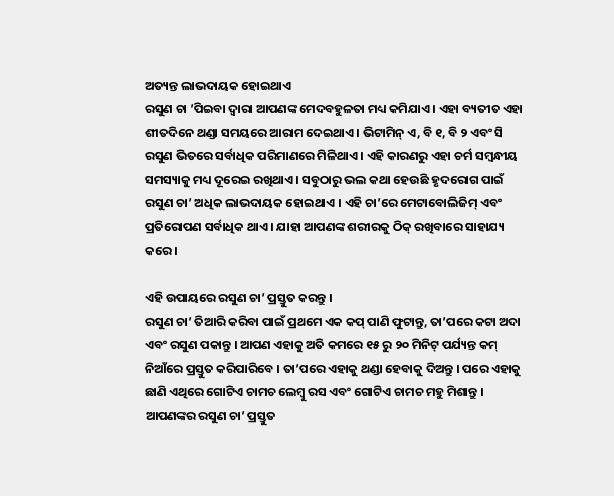ଅତ୍ୟନ୍ତ ଲାଭଦାୟକ ହୋଇଥାଏ
ରସୁଣ ଚା ’ପିଇବା ଦ୍ୱାରା ଆପଣଙ୍କ ମେଦବହୁଳତା ମଧ୍ୟ କମିଯାଏ । ଏହା ବ୍ୟତୀତ ଏହା ଶୀତଦିନେ ଥଣ୍ଡା ସମୟରେ ଆରାମ ଦେଇଥାଏ । ଭିଟାମିନ୍ ଏ, ବି ୧, ବି ୨ ଏବଂ ସି ରସୁଣ ଭିତରେ ସର୍ବାଧିକ ପରିମାଣରେ ମିଳିଥାଏ । ଏହି କାରଣରୁ ଏହା ଚର୍ମ ସମ୍ବନ୍ଧୀୟ ସମସ୍ୟାକୁ ମଧ୍ୟ ଦୂରେଇ ରଖିଥାଏ । ସବୁଠାରୁ ଭଲ କଥା ହେଉଛି ହୃଦରୋଗ ପାଇଁ ରସୁଣ ଚା’ ଅଧିକ ଲାଭଦାୟକ ହୋଇଥାଏ । ଏହି ଚା’ରେ ମେଟାବୋଲିଜିମ୍ ଏବଂ ପ୍ରତିରୋପଣ ସର୍ବାଧିକ ଥାଏ । ଯାହା ଆପଣଙ୍କ ଶରୀରକୁ ଠିକ୍ ରଖିବାରେ ସାହାଯ୍ୟ କରେ ।

ଏହି ଉପାୟରେ ରସୁଣ ଚା’ ପ୍ରସ୍ତୁତ କରନ୍ତୁ ।
ରସୁଣ ଚା’ ତିଆରି କରିବା ପାଇଁ ପ୍ରଥମେ ଏକ କପ୍ ପାଣି ଫୁଟାନ୍ତୁ, ତା’ପରେ କଟା ଅଦା ଏବଂ ରସୁଣ ପକାନ୍ତୁ । ଆପଣ ଏହାକୁ ଅତି କମରେ ୧୫ ରୁ ୨୦ ମିନିଟ୍ ପର୍ଯ୍ୟନ୍ତ କମ୍ ନିଆଁରେ ପ୍ରସ୍ତୁତ କରିପାରିବେ । ତା’ପରେ ଏହାକୁ ଥଣ୍ଡା ହେବାକୁ ଦିଅନ୍ତୁ । ପରେ ଏହାକୁ ଛାଣି ଏଥିରେ ଗୋଟିଏ ଚାମଚ ଲେମ୍ବୁ ରସ ଏବଂ ଗୋଟିଏ ଚାମଚ ମହୁ ମିଶାନ୍ତୁ । ଆପଣଙ୍କର ରସୁଣ ଚା’ ପ୍ରସ୍ତୁତ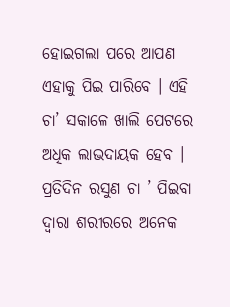ହୋଇଗଲା ପରେ ଆପଣ ଏହାକୁ ପିଇ ପାରିବେ । ଏହି ଚା’ ସକାଳେ ଖାଲି ପେଟରେ ଅଧିକ ଲାଭଦାୟକ ହେବ । ପ୍ରତିଦିନ ରସୁଣ ଚା ’ ପିଇବା ଦ୍ୱାରା ଶରୀରରେ ଅନେକ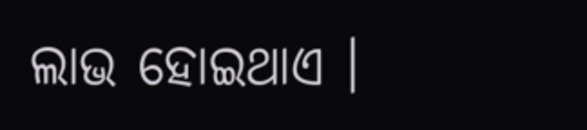ଲାଭ ହୋଇଥାଏ ।